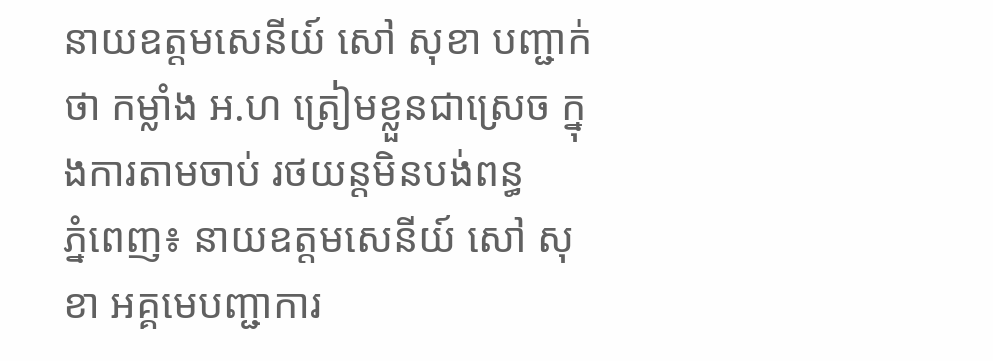នាយឧត្តមសេនីយ៍ សៅ សុខា បញ្ជាក់ថា កម្លាំង អ.ហ ត្រៀមខ្លួនជាស្រេច ក្នុងការតាមចាប់ រថយន្តមិនបង់ពន្ធ
ភ្នំពេញ៖ នាយឧត្តមសេនីយ៍ សៅ សុខា អគ្គមេបញ្ជាការ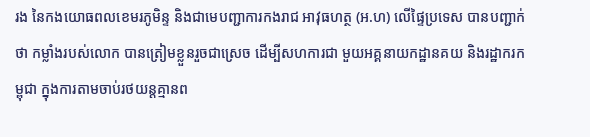រង នៃកងយោធពលខេមរភូមិន្ទ និងជាមេបញ្ជាការកងរាជ អាវុធហត្ថ (អ.ហ) លើផ្ទៃប្រទេស បានបញ្ជាក់ថា កម្លាំងរបស់លោក បានត្រៀមខ្លួនរួចជាស្រេច ដើម្បីសហការជា មួយអគ្គនាយកដ្ឋានគយ និងរដ្ឋាករកម្ពុជា ក្នុងការតាមចាប់រថយន្តគ្មានព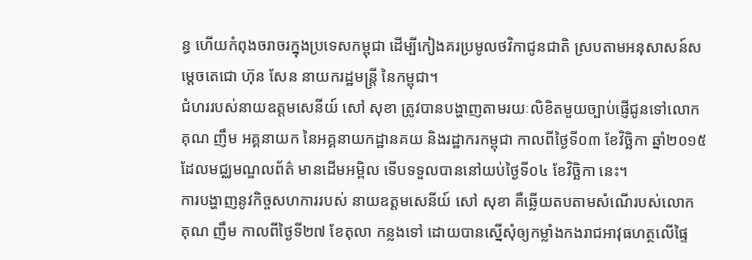ន្ធ ហើយកំពុងចរាចរក្នុងប្រទេសកម្ពុជា ដើម្បីកៀងគរប្រមូលថវិកាជូនជាតិ ស្របតាមអនុសាសន៍សម្តេចតេជោ ហ៊ុន សែន នាយករដ្ឋមន្រ្តី នៃកម្ពុជា។
ជំហររបស់នាយឧត្តមសេនីយ៍ សៅ សុខា ត្រូវបានបង្ហាញតាមរយៈលិខិតមួយច្បាប់ផ្ញើជូនទៅលោក គុណ ញឹម អគ្គនាយក នៃអគ្គនាយកដ្ឋានគយ និងរដ្ឋាករកម្ពុជា កាលពីថ្ងៃទី០៣ ខែវិច្ឆិកា ឆ្នាំ២០១៥ ដែលមជ្ឈមណ្ឌលព័ត៌ មានដើមអម្ពិល ទើបទទួលបាននៅយប់ថ្ងៃទី០៤ ខែវិច្ឆិកា នេះ។
ការបង្ហាញនូវកិច្ចសហការរបស់ នាយឧត្តមសេនីយ៍ សៅ សុខា គឺឆ្លើយតបតាមសំណើរបស់លោក គុណ ញឹម កាលពីថ្ងៃទី២៧ ខែតុលា កន្លងទៅ ដោយបានស្នើសុំឲ្យកម្លាំងកងរាជអាវុធហត្ថលើផ្ទៃ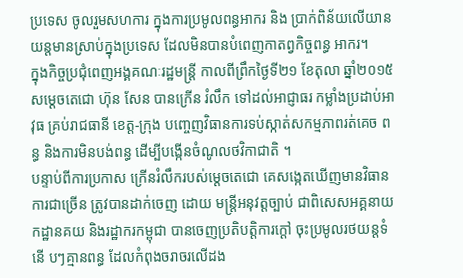ប្រទេស ចូលរួមសហការ ក្នុងការប្រមូលពន្ធអាករ និង ប្រាក់ពិន័យលើយានយន្តមានស្រាប់ក្នុងប្រទេស ដែលមិនបានបំពេញកាតព្វកិច្ចពន្ធ អាករ។
ក្នុងកិច្ចប្រជុំពេញអង្គគណៈរដ្ឋមន្រ្តី កាលពីព្រឹកថ្ងៃទី២១ ខែតុលា ឆ្នាំ២០១៥ សម្តេចតេជោ ហ៊ុន សែន បានក្រើន រំលឹក ទៅដល់អាជ្ញាធរ កម្លាំងប្រដាប់អាវុធ គ្រប់រាជធានី ខេត្ត-ក្រុង បញ្ចេញវិធានការទប់ស្កាត់សកម្មភាពរត់គេច ពន្ធ និងការមិនបង់ពន្ធ ដើម្បីបង្កើនចំណូលថវិកាជាតិ ។
បន្ទាប់ពីការប្រកាស ក្រើនរំលឹករបស់ម្តេចតេជោ គេសង្កេតឃើញមានវិធានការជាច្រើន ត្រូវបានដាក់ចេញ ដោយ មន្រ្តីអនុវត្តច្បាប់ ជាពិសេសអគ្គនាយកដ្ឋានគយ និងរដ្ឋាករកម្ពុជា បានចេញប្រតិបត្តិការក្តៅ ចុះប្រមូលរថយន្តទំនើ បៗគ្មានពន្ធ ដែលកំពុងចរាចរលើដង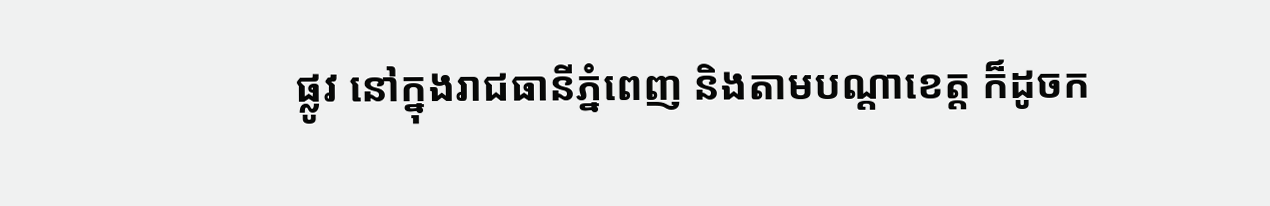ផ្លូវ នៅក្នុងរាជធានីភ្នំពេញ និងតាមបណ្តាខេត្ត ក៏ដូចក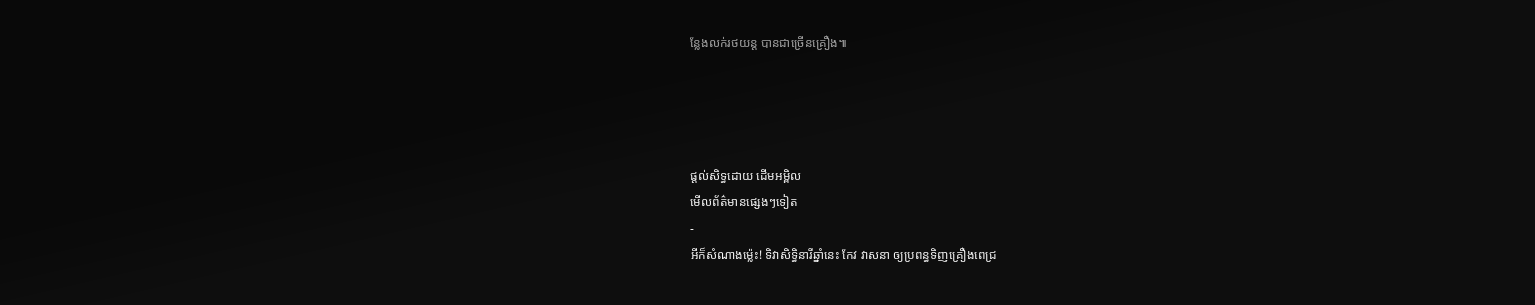ន្លែងលក់រថយន្ត បានជាច្រើនគ្រឿង៕




ផ្តល់សិទ្ធដោយ ដើមអម្ពិល
មើលព័ត៌មានផ្សេងៗទៀត
-
អីក៏សំណាងម្ល៉េះ! ទិវាសិទ្ធិនារីឆ្នាំនេះ កែវ វាសនា ឲ្យប្រពន្ធទិញគ្រឿងពេជ្រ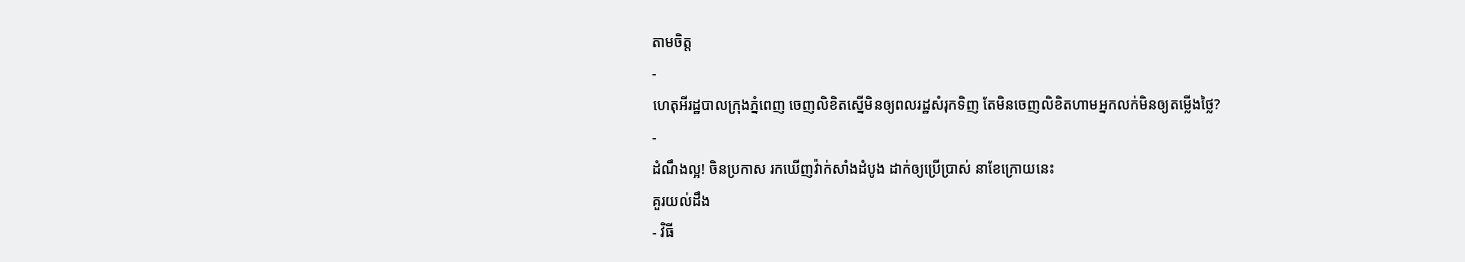តាមចិត្ត
-
ហេតុអីរដ្ឋបាលក្រុងភ្នំពេញ ចេញលិខិតស្នើមិនឲ្យពលរដ្ឋសំរុកទិញ តែមិនចេញលិខិតហាមអ្នកលក់មិនឲ្យតម្លើងថ្លៃ?
-
ដំណឹងល្អ! ចិនប្រកាស រកឃើញវ៉ាក់សាំងដំបូង ដាក់ឲ្យប្រើប្រាស់ នាខែក្រោយនេះ
គួរយល់ដឹង
- វិធី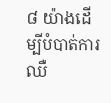៨ យ៉ាងដើម្បីបំបាត់ការឈឺ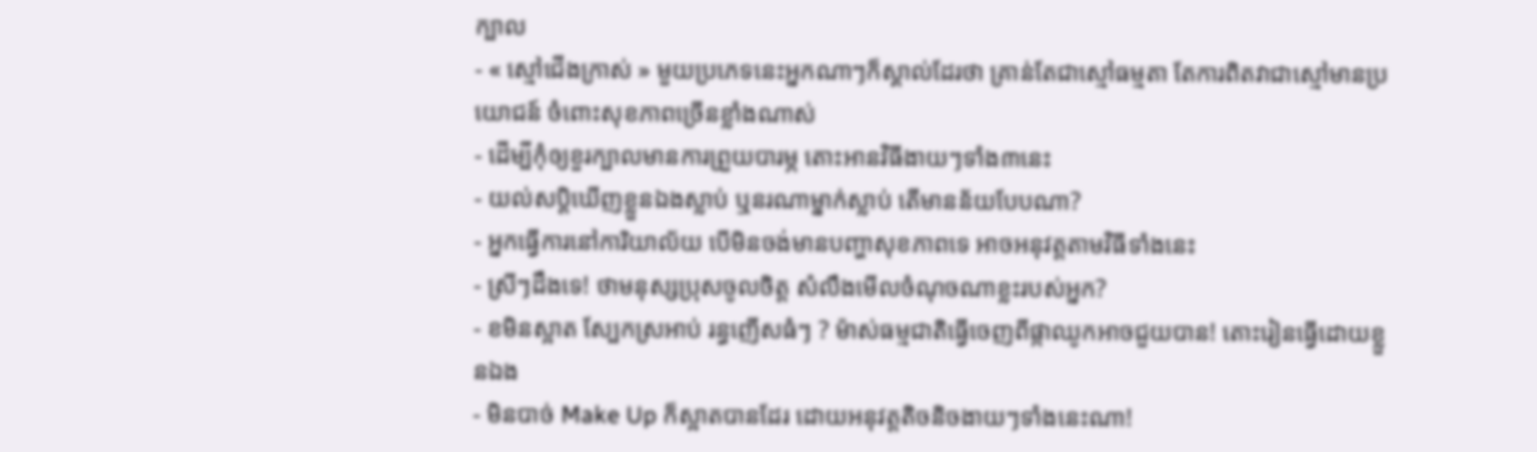ក្បាល
- « ស្មៅជើងក្រាស់ » មួយប្រភេទនេះអ្នកណាៗក៏ស្គាល់ដែរថា គ្រាន់តែជាស្មៅធម្មតា តែការពិតវាជាស្មៅមានប្រយោជន៍ ចំពោះសុខភាពច្រើនខ្លាំងណាស់
- ដើម្បីកុំឲ្យខួរក្បាលមានការព្រួយបារម្ភ តោះអានវិធីងាយៗទាំង៣នេះ
- យល់សប្តិឃើញខ្លួនឯងស្លាប់ ឬនរណាម្នាក់ស្លាប់ តើមានន័យបែបណា?
- អ្នកធ្វើការនៅការិយាល័យ បើមិនចង់មានបញ្ហាសុខភាពទេ អាចអនុវត្តតាមវិធីទាំងនេះ
- ស្រីៗដឹងទេ! ថាមនុស្សប្រុសចូលចិត្ត សំលឹងមើលចំណុចណាខ្លះរបស់អ្នក?
- ខមិនស្អាត ស្បែកស្រអាប់ រន្ធញើសធំៗ ? ម៉ាស់ធម្មជាតិធ្វើចេញពីផ្កាឈូកអាចជួយបាន! តោះរៀនធ្វើដោយខ្លួនឯង
- មិនបាច់ Make Up ក៏ស្អាតបានដែរ ដោយអនុវត្តតិចនិចងាយៗទាំងនេះណា!